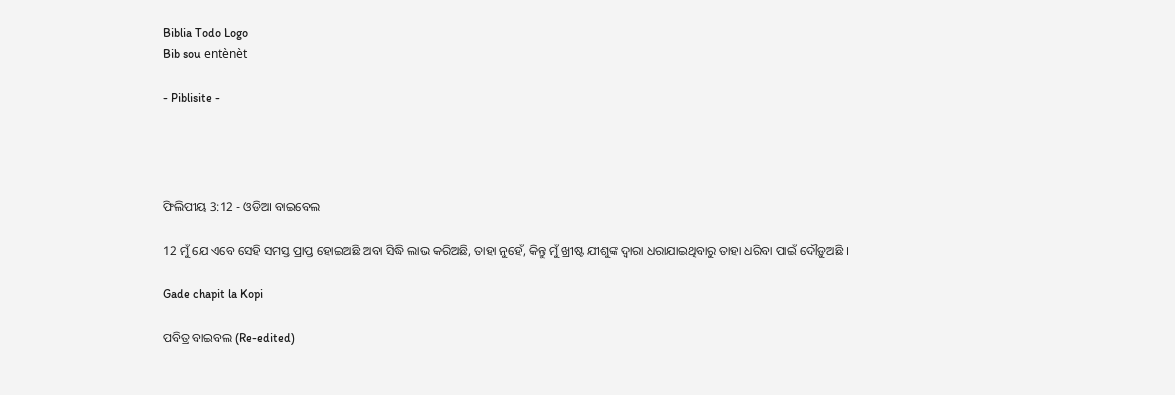Biblia Todo Logo
Bib sou entènèt

- Piblisite -




ଫିଲିପୀୟ 3:12 - ଓଡିଆ ବାଇବେଲ

12 ମୁଁ ଯେ ଏବେ ସେହି ସମସ୍ତ ପ୍ରାପ୍ତ ହୋଇଅଛି ଅବା ସିଦ୍ଧି ଲାଭ କରିଅଛି, ତାହା ନୁହେଁ, କିନ୍ତୁ ମୁଁ ଖ୍ରୀଷ୍ଟ ଯୀଶୁଙ୍କ ଦ୍ୱାରା ଧରାଯାଇଥିବାରୁ ତାହା ଧରିବା ପାଇଁ ଦୌଡ଼ୁଅଛି ।

Gade chapit la Kopi

ପବିତ୍ର ବାଇବଲ (Re-edited)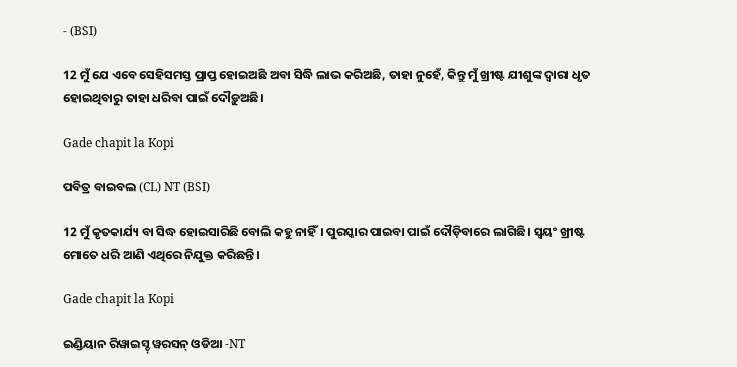- (BSI)

12 ମୁଁ ଯେ ଏବେ ସେହିସମସ୍ତ ପ୍ରାପ୍ତ ହୋଇଅଛି ଅବା ସିଦ୍ଧି ଲାଭ କରିଅଛି, ତାହା ନୁହେଁ, କିନ୍ତୁ ମୁଁ ଖ୍ରୀଷ୍ଟ ଯୀଶୁଙ୍କ ଦ୍ଵାରା ଧୃତ ହୋଇଥିବାରୁ ତାହା ଧରିବା ପାଇଁ ଦୌଡ଼ୁଅଛି।

Gade chapit la Kopi

ପବିତ୍ର ବାଇବଲ (CL) NT (BSI)

12 ମୁଁ କୃତକାର୍ଯ୍ୟ ବା ସିଦ୍ଧ ହୋଇସାରିଛି ବୋଲି କହୁ ନାହିଁ। ପୁରସ୍କାର ପାଇବା ପାଇଁ ଦୌଡ଼ିବାରେ ଲାଗିଛି। ସ୍ୱୟଂ ଖ୍ରୀଷ୍ଟ ମୋତେ ଧରି ଆଣି ଏଥିରେ ନିଯୁକ୍ତ କରିଛନ୍ତି।

Gade chapit la Kopi

ଇଣ୍ଡିୟାନ ରିୱାଇସ୍ଡ୍ ୱରସନ୍ ଓଡିଆ -NT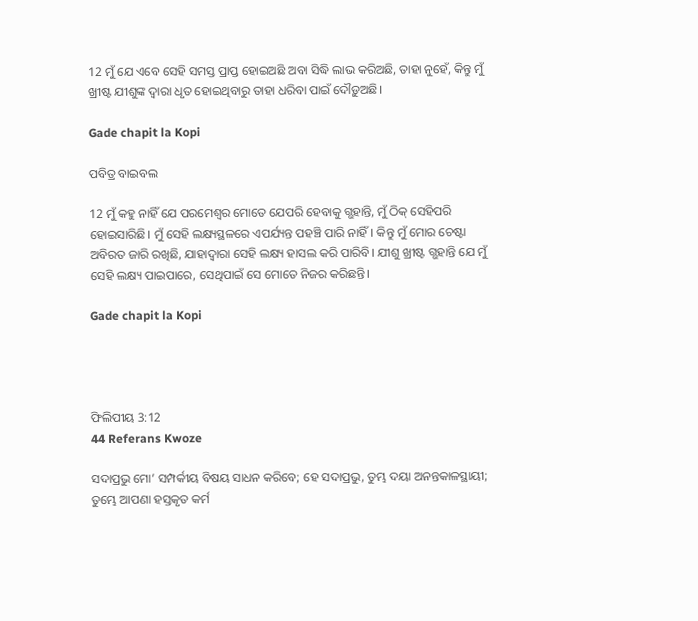12 ମୁଁ ଯେ ଏବେ ସେହି ସମସ୍ତ ପ୍ରାପ୍ତ ହୋଇଅଛି ଅବା ସିଦ୍ଧି ଲାଭ କରିଅଛି, ତାହା ନୁହେଁ, କିନ୍ତୁ ମୁଁ ଖ୍ରୀଷ୍ଟ ଯୀଶୁଙ୍କ ଦ୍ୱାରା ଧୃତ ହୋଇଥିବାରୁ ତାହା ଧରିବା ପାଇଁ ଦୌଡ଼ୁଅଛି।

Gade chapit la Kopi

ପବିତ୍ର ବାଇବଲ

12 ମୁଁ କହୁ ନାହିଁ ଯେ ପରମେଶ୍ୱର ମୋତେ ଯେପରି ହେବାକୁ ଗ୍ଭହାନ୍ତି, ମୁଁ ଠିକ୍ ସେହିପରି ହୋଇସାରିଛି। ମୁଁ ସେହି ଲକ୍ଷ୍ୟସ୍ଥଳରେ ଏପର୍ଯ୍ୟନ୍ତ ପହଞ୍ଚି ପାରି ନାହିଁ। କିନ୍ତୁ ମୁଁ ମୋର ଚେଷ୍ଟା ଅବିରତ ଜାରି ରଖିଛି, ଯାହାଦ୍ୱାରା ସେହି ଲକ୍ଷ୍ୟ ହାସଲ କରି ପାରିବି। ଯୀଶୁ ଖ୍ରୀଷ୍ଟ ଗ୍ଭହାନ୍ତି ଯେ ମୁଁ ସେହି ଲକ୍ଷ୍ୟ ପାଇପାରେ, ସେଥିପାଇଁ ସେ ମୋତେ ନିଜର କରିଛନ୍ତି।

Gade chapit la Kopi




ଫିଲିପୀୟ 3:12
44 Referans Kwoze

ସଦାପ୍ରଭୁ ମୋ’ ସମ୍ପର୍କୀୟ ବିଷୟ ସାଧନ କରିବେ; ହେ ସଦାପ୍ରଭୁ, ତୁମ୍ଭ ଦୟା ଅନନ୍ତକାଳସ୍ଥାୟୀ; ତୁମ୍ଭେ ଆପଣା ହସ୍ତକୃତ କର୍ମ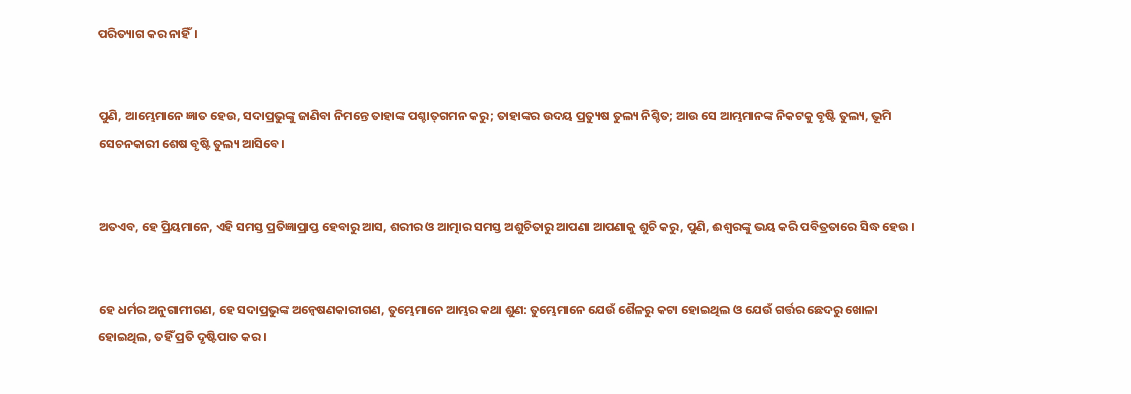ପରିତ୍ୟାଗ କର ନାହିଁ।


ପୁଣି, ଆମ୍ଭେମାନେ ଜ୍ଞାତ ହେଉ, ସଦାପ୍ରଭୁଙ୍କୁ ଜାଣିବା ନିମନ୍ତେ ତାହାଙ୍କ ପଶ୍ଚାତ୍‍ଗମନ କରୁ; ତାହାଙ୍କର ଉଦୟ ପ୍ରତ୍ୟୁଷ ତୁଲ୍ୟ ନିଶ୍ଚିତ; ଆଉ ସେ ଆମ୍ଭମାନଙ୍କ ନିକଟକୁ ବୃଷ୍ଟି ତୁଲ୍ୟ, ଭୂମି ସେଚନକାରୀ ଶେଷ ବୃଷ୍ଟି ତୁଲ୍ୟ ଆସିବେ।


ଅତଏବ, ହେ ପ୍ରିୟମାନେ, ଏହି ସମସ୍ତ ପ୍ରତିଜ୍ଞାପ୍ରାପ୍ତ ହେବାରୁ ଆସ, ଶରୀର ଓ ଆତ୍ମାର ସମସ୍ତ ଅଶୁଚିତାରୁ ଆପଣା ଆପଣାକୁ ଶୁଚି କରୁ, ପୁଣି, ଈଶ୍ୱରଙ୍କୁ ଭୟ କରି ପବିତ୍ରତାରେ ସିଦ୍ଧ ହେଉ ।


ହେ ଧର୍ମର ଅନୁଗାମୀଗଣ, ହେ ସଦାପ୍ରଭୁଙ୍କ ଅନ୍ୱେଷଣକାରୀଗଣ, ତୁମ୍ଭେମାନେ ଆମ୍ଭର କଥା ଶୁଣ: ତୁମ୍ଭେମାନେ ଯେଉଁ ଶୈଳରୁ କଟା ହୋଇଥିଲ ଓ ଯେଉଁ ଗର୍ତ୍ତର ଛେଦରୁ ଖୋଳା ହୋଇଥିଲ, ତହିଁ ପ୍ରତି ଦୃଷ୍ଟିପାତ କର।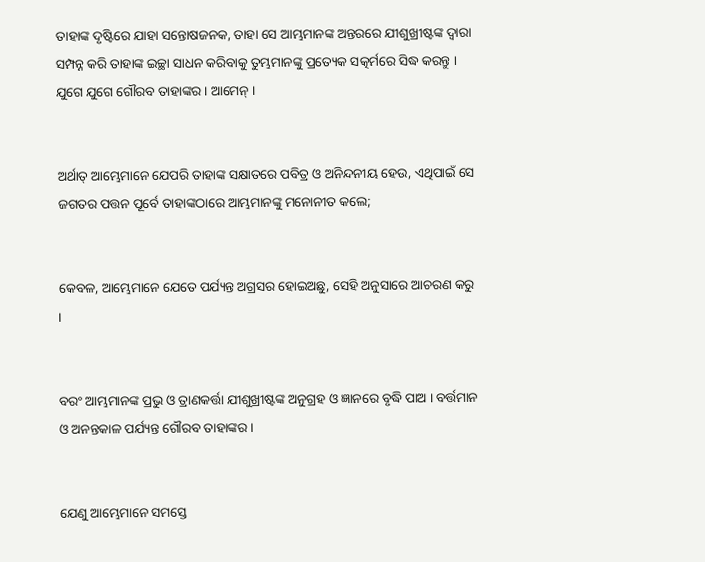ତାହାଙ୍କ ଦୃଷ୍ଟିରେ ଯାହା ସନ୍ତୋଷଜନକ, ତାହା ସେ ଆମ୍ଭମାନଙ୍କ ଅନ୍ତରରେ ଯୀଶୁଖ୍ରୀଷ୍ଟଙ୍କ ଦ୍ୱାରା ସମ୍ପନ୍ନ କରି ତାହାଙ୍କ ଇଚ୍ଛା ସାଧନ କରିବାକୁ ତୁମ୍ଭମାନଙ୍କୁ ପ୍ରତ୍ୟେକ ସତ୍କର୍ମରେ ସିଦ୍ଧ କରନ୍ତୁ । ଯୁଗେ ଯୁଗେ ଗୌରବ ତାହାଙ୍କର । ଆମେନ୍‍ ।


ଅର୍ଥାତ୍ ଆମ୍ଭେମାନେ ଯେପରି ତାହାଙ୍କ ସକ୍ଷାତରେ ପବିତ୍ର ଓ ଅନିନ୍ଦନୀୟ ହେଉ, ଏଥିପାଇଁ ସେ ଜଗତର ପତ୍ତନ ପୂର୍ବେ ତାହାଙ୍କଠାରେ ଆମ୍ଭମାନଙ୍କୁ ମନୋନୀତ କଲେ;


କେବଳ, ଆମ୍ଭେମାନେ ଯେତେ ପର୍ଯ୍ୟନ୍ତ ଅଗ୍ରସର ହୋଇଅଛୁ, ସେହି ଅନୁସାରେ ଆଚରଣ କରୁ ।


ବରଂ ଆମ୍ଭମାନଙ୍କ ପ୍ରଭୁ ଓ ତ୍ରାଣକର୍ତ୍ତା ଯୀଶୁଖ୍ରୀଷ୍ଟଙ୍କ ଅନୁଗ୍ରହ ଓ ଜ୍ଞାନରେ ବୃଦ୍ଧି ପାଅ । ବର୍ତ୍ତମାନ ଓ ଅନନ୍ତକାଳ ପର୍ଯ୍ୟନ୍ତ ଗୌରବ ତାହାଙ୍କର ।


ଯେଣୁ ଆମ୍ଭେମାନେ ସମସ୍ତେ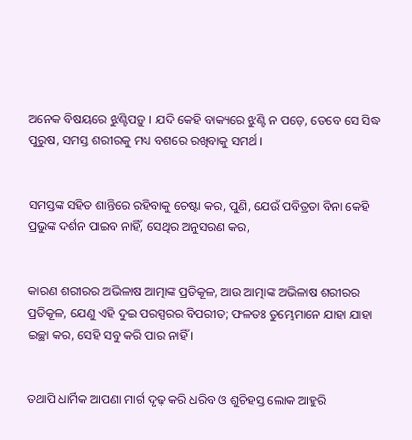ଅନେକ ବିଷୟରେ ଝୁଣ୍ଟିପଡ଼ୁ । ଯଦି କେହି ବାକ୍ୟରେ ଝୁଣ୍ଟି ନ ପଡ଼େ, ତେବେ ସେ ସିଦ୍ଧ ପୁରୁଷ, ସମସ୍ତ ଶରୀରକୁ ମଧ୍ୟ ବଶରେ ରଖିବାକୁ ସମର୍ଥ ।


ସମସ୍ତଙ୍କ ସହିତ ଶାନ୍ତିରେ ରହିବାକୁ ଚେଷ୍ଟା କର, ପୁଣି, ଯେଉଁ ପବିତ୍ରତା ବିନା କେହି ପ୍ରଭୁଙ୍କ ଦର୍ଶନ ପାଇବ ନାହିଁ, ସେଥିର ଅନୁସରଣ କର,


କାରଣ ଶରୀରର ଅଭିଳାଷ ଆତ୍ମାଙ୍କ ପ୍ରତିକୂଳ, ଆଉ ଆତ୍ମାଙ୍କ ଅଭିଳାଷ ଶରୀରର ପ୍ରତିକୂଳ, ଯେଣୁ ଏହି ଦୁଇ ପରସ୍ପରର ବିପରୀତ; ଫଳତଃ ତୁମ୍ଭେମାନେ ଯାହା ଯାହା ଇଚ୍ଛା କର, ସେହି ସବୁ କରି ପାର ନାହିଁ ।


ତଥାପି ଧାର୍ମିକ ଆପଣା ମାର୍ଗ ଦୃଢ଼ କରି ଧରିବ ଓ ଶୁଚିହସ୍ତ ଲୋକ ଆହୁରି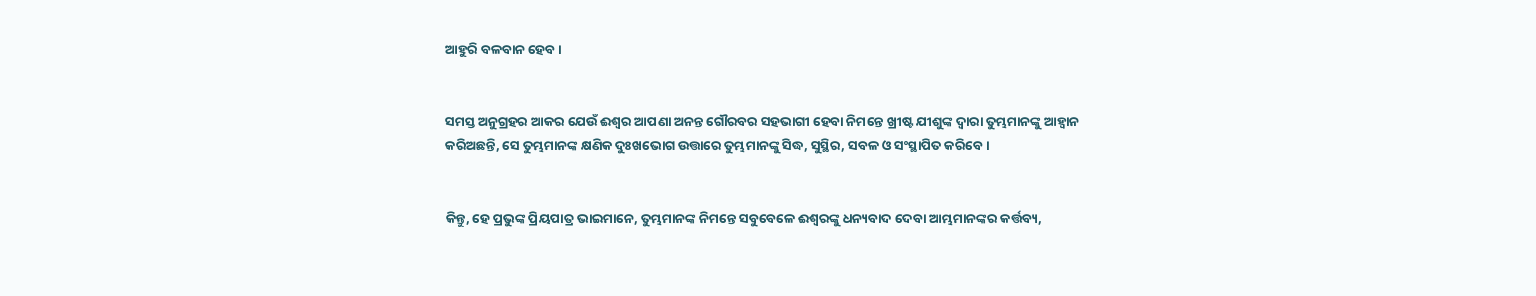ଆହୁରି ବଳବାନ ହେବ।


ସମସ୍ତ ଅନୁଗ୍ରହର ଆକର ଯେଉଁ ଈଶ୍ୱର ଆପଣା ଅନନ୍ତ ଗୌରବର ସହଭାଗୀ ହେବା ନିମନ୍ତେ ଖ୍ରୀଷ୍ଟ ଯୀଶୁଙ୍କ ଦ୍ୱାରା ତୁମ୍ଭମାନଙ୍କୁ ଆହ୍ୱାନ କରିଅଛନ୍ତି, ସେ ତୁମ୍ଭମାନଙ୍କ କ୍ଷଣିକ ଦୁଃଖଭୋଗ ଉତ୍ତାରେ ତୁମ୍ଭମାନଙ୍କୁ ସିଦ୍ଧ, ସୁସ୍ଥିର, ସବଳ ଓ ସଂସ୍ଥାପିତ କରିବେ ।


କିନ୍ତୁ, ହେ ପ୍ରଭୁଙ୍କ ପ୍ରିୟପାତ୍ର ଭାଇମାନେ, ତୁମ୍ଭମାନଙ୍କ ନିମନ୍ତେ ସବୁବେଳେ ଈଶ୍ୱରଙ୍କୁ ଧନ୍ୟବାଦ ଦେବା ଆମ୍ଭମାନଙ୍କର କର୍ତ୍ତବ୍ୟ,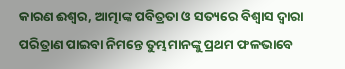କାରଣ ଈଶ୍ୱର, ଆତ୍ମାଙ୍କ ପବିତ୍ରତା ଓ ସତ୍ୟରେ ବିଶ୍ୱାସ ଦ୍ୱାରା ପରିତ୍ରାଣ ପାଇବା ନିମନ୍ତେ ତୁମ୍ଭମାନଙ୍କୁ ପ୍ରଥମ ଫଳଭାବେ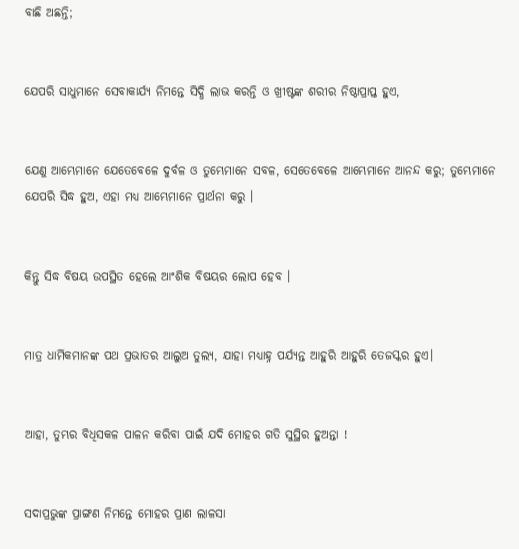ବାଛି ଅଛନ୍ତି;


ଯେପରି ସାଧୁମାନେ ସେବାକାର୍ଯ୍ୟ ନିମନ୍ତେ ସିଦ୍ଧି ଲାଭ କରନ୍ତି ଓ ଖ୍ରୀଷ୍ଟଙ୍କ ଶରୀର ନିଷ୍ଠାପ୍ରାପ୍ତ ହୁଏ,


ଯେଣୁ ଆମ୍ଭେମାନେ ଯେତେବେଳେ ଦୁର୍ବଳ ଓ ତୁମ୍ଭେମାନେ ସବଳ, ସେତେବେଳେ ଆମ୍ଭେମାନେ ଆନନ୍ଦ କରୁ; ତୁମ୍ଭେମାନେ ଯେପରି ସିଦ୍ଧ ହୁଅ, ଏହା ମଧ୍ୟ ଆମ୍ଭେମାନେ ପ୍ରାର୍ଥନା କରୁ ।


କିନ୍ତୁ ସିଦ୍ଧ ବିଷୟ ଉପସ୍ଥିତ ହେଲେ ଆଂଶିକ ବିଷୟର ଲୋପ ହେବ ।


ମାତ୍ର ଧାର୍ମିକମାନଙ୍କ ପଥ ପ୍ରଭାତର ଆଲୁଅ ତୁଲ୍ୟ, ଯାହା ମଧ୍ୟାହ୍ନ ପର୍ଯ୍ୟନ୍ତ ଆହୁରି ଆହୁରି ତେଜସ୍କର ହୁଏ।


ଆହା, ତୁମ୍ଭର ବିଧିସକଳ ପାଳନ କରିବା ପାଇଁ ଯଦି ମୋହର ଗତି ସୁସ୍ଥିର ହୁଅନ୍ତା !


ସଦାପ୍ରଭୁଙ୍କ ପ୍ରାଙ୍ଗଣ ନିମନ୍ତେ ମୋହର ପ୍ରାଣ ଲାଳସା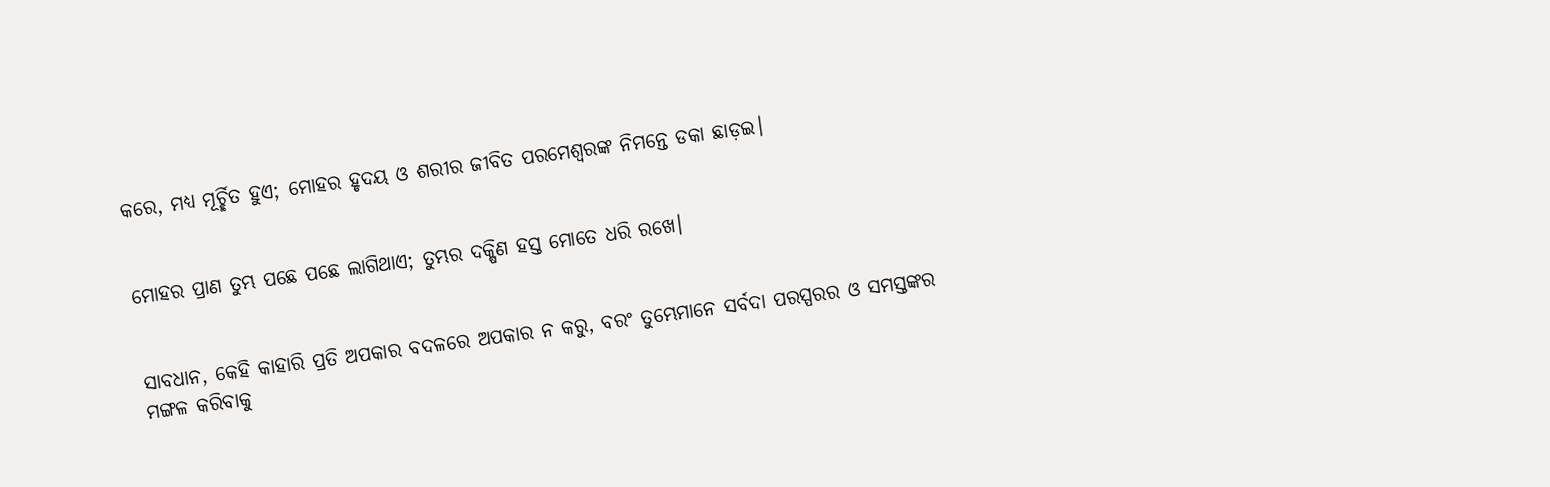କରେ, ମଧ୍ୟ ମୂର୍ଚ୍ଛିତ ହୁଏ; ମୋହର ହୃଦୟ ଓ ଶରୀର ଜୀବିତ ପରମେଶ୍ୱରଙ୍କ ନିମନ୍ତେ ଡକା ଛାଡ଼ଇ।


ମୋହର ପ୍ରାଣ ତୁମ୍ଭ ପଛେ ପଛେ ଲାଗିଥାଏ; ତୁମ୍ଭର ଦକ୍ଷିଣ ହସ୍ତ ମୋତେ ଧରି ରଖେ।


ସାବଧାନ, କେହି କାହାରି ପ୍ରତି ଅପକାର ବଦଳରେ ଅପକାର ନ କରୁ, ବରଂ ତୁମ୍ଭେମାନେ ସର୍ବଦା ପରସ୍ପରର ଓ ସମସ୍ତଙ୍କର ମଙ୍ଗଳ କରିବାକୁ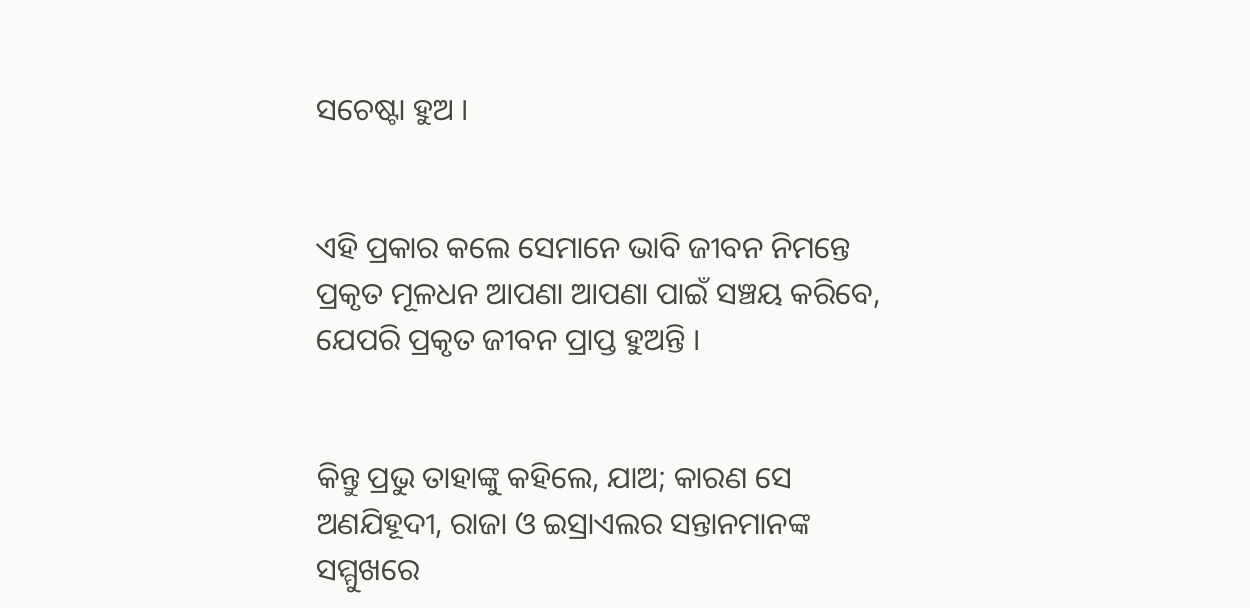ସଚେଷ୍ଟା ହୁଅ ।


ଏହି ପ୍ରକାର କଲେ ସେମାନେ ଭାବି ଜୀବନ ନିମନ୍ତେ ପ୍ରକୃତ ମୂଳଧନ ଆପଣା ଆପଣା ପାଇଁ ସଞ୍ଚୟ କରିବେ, ଯେପରି ପ୍ରକୃତ ଜୀବନ ପ୍ରାପ୍ତ ହୁଅନ୍ତି ।


କିନ୍ତୁ ପ୍ରଭୁ ତାହାଙ୍କୁ କହିଲେ, ଯାଅ; କାରଣ ସେ ଅଣଯିହୂଦୀ, ରାଜା ଓ ଇସ୍ରାଏଲର ସନ୍ତାନମାନଙ୍କ ସମ୍ମୁଖରେ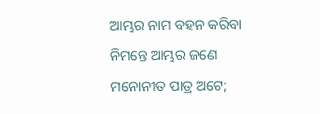ଆମ୍ଭର ନାମ ବହନ କରିବା ନିମନ୍ତେ ଆମ୍ଭର ଜଣେ ମନୋନୀତ ପାତ୍ର ଅଟେ;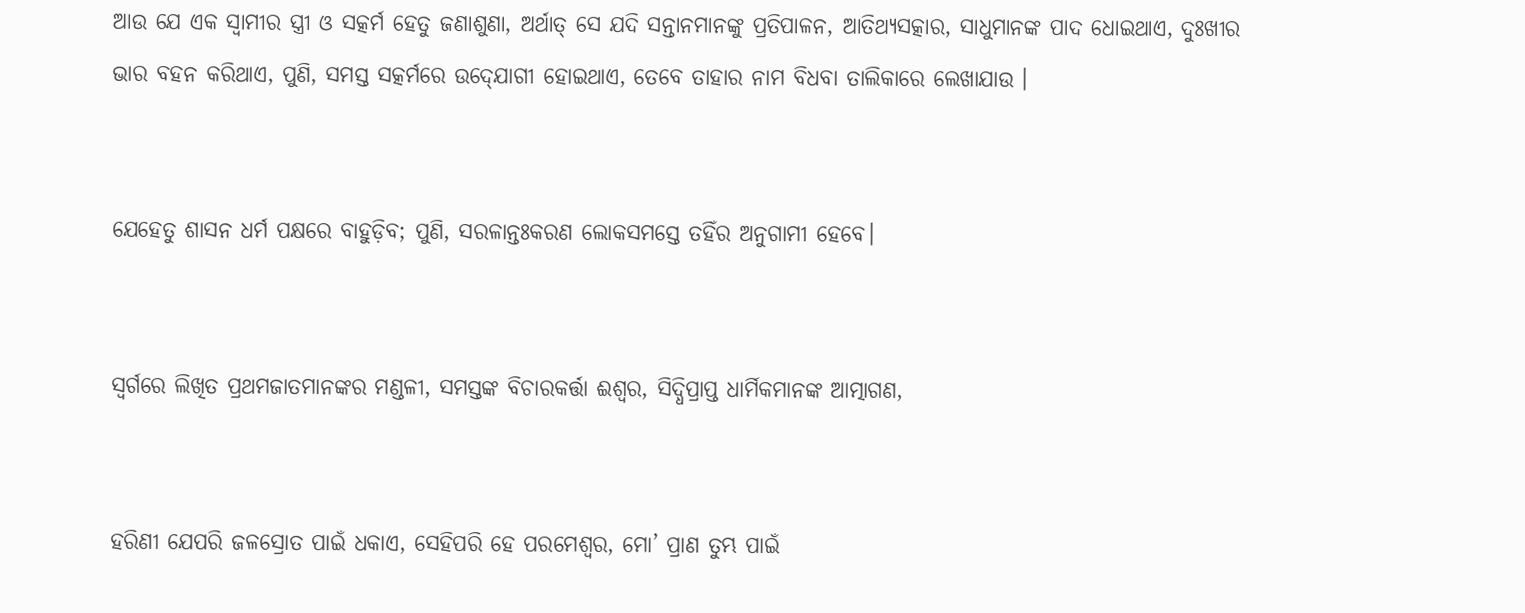ଆଉ ଯେ ଏକ ସ୍ୱାମୀର ସ୍ତ୍ରୀ ଓ ସତ୍କର୍ମ ହେତୁ ଜଣାଶୁଣା, ଅର୍ଥାତ୍ ସେ ଯଦି ସନ୍ତାନମାନଙ୍କୁ ପ୍ରତିପାଳନ, ଆତିଥ୍ୟସତ୍କାର, ସାଧୁମାନଙ୍କ ପାଦ ଧୋଇଥାଏ, ଦୁଃଖୀର ଭାର ବହନ କରିଥାଏ, ପୁଣି, ସମସ୍ତ ସତ୍କର୍ମରେ ଉଦ୍‍ଯୋଗୀ ହୋଇଥାଏ, ତେବେ ତାହାର ନାମ ବିଧବା ତାଲିକାରେ ଲେଖାଯାଉ ।


ଯେହେତୁ ଶାସନ ଧର୍ମ ପକ୍ଷରେ ବାହୁଡ଼ିବ; ପୁଣି, ସରଳାନ୍ତଃକରଣ ଲୋକସମସ୍ତେ ତହିଁର ଅନୁଗାମୀ ହେବେ।


ସ୍ୱର୍ଗରେ ଲିଖିତ ପ୍ରଥମଜାତମାନଙ୍କର ମଣ୍ଡଳୀ, ସମସ୍ତଙ୍କ ବିଚାରକର୍ତ୍ତା ଈଶ୍ୱର, ସିଦ୍ଧିପ୍ରାପ୍ତ ଧାର୍ମିକମାନଙ୍କ ଆତ୍ମାଗଣ,


ହରିଣୀ ଯେପରି ଜଳସ୍ରୋତ ପାଇଁ ଧକାଏ, ସେହିପରି ହେ ପରମେଶ୍ୱର, ମୋ’ ପ୍ରାଣ ତୁମ୍ଭ ପାଇଁ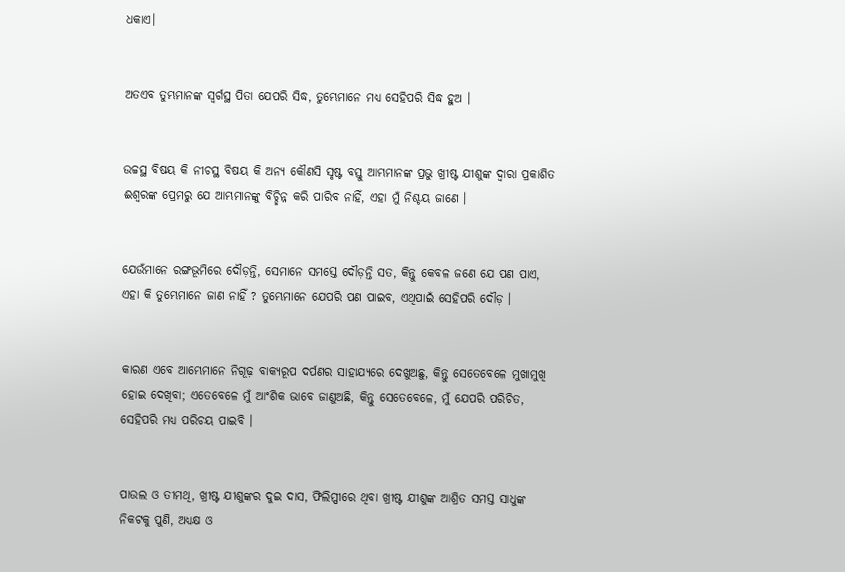ଧକାଏ।


ଅତଏବ ତୁମ୍ଭମାନଙ୍କ ସ୍ୱର୍ଗସ୍ଥ ପିତା ଯେପରି ସିଦ୍ଧ, ତୁମ୍ଭେମାନେ ମଧ୍ୟ ସେହିପରି ସିଦ୍ଧ ହୁଅ ।


ଉଚ୍ଚସ୍ଥ ବିଷୟ କି ନୀଚସ୍ଥ ବିଷୟ କି ଅନ୍ୟ କୌଣସି ସୃଷ୍ଟ ବସ୍ତୁ ଆମ୍ଭମାନଙ୍କ ପ୍ରଭୁ ଖ୍ରୀଷ୍ଟ ଯୀଶୁଙ୍କ ଦ୍ୱାରା ପ୍ରକାଶିତ ଈଶ୍ୱରଙ୍କ ପ୍ରେମରୁ ଯେ ଆମ୍ଭମାନଙ୍କୁ ବିଚ୍ଛିନ୍ନ କରି ପାରିବ ନାହିଁ, ଏହା ମୁଁ ନିଶ୍ଚୟ ଜାଣେ ।


ଯେଉଁମାନେ ରଙ୍ଗଭୂମିରେ ଦୌଡ଼ନ୍ତି, ସେମାନେ ସମସ୍ତେ ଦୌଡ଼ନ୍ତି ସତ, କିନ୍ତୁ କେବଳ ଜଣେ ଯେ ପଣ ପାଏ, ଏହା କି ତୁମ୍ଭେମାନେ ଜାଣ ନାହିଁ ? ତୁମ୍ଭେମାନେ ଯେପରି ପଣ ପାଇବ, ଏଥିପାଇଁ ସେହିପରି ଦୌଡ଼ ।


କାରଣ ଏବେ ଆମ୍ଭେମାନେ ନିଗୂଢ଼ ବାକ୍ୟରୂପ ଦର୍ପଣର ସାହାଯ୍ୟରେ ଦେଖୁଅଛୁ, କିନ୍ତୁ ସେତେବେଳେ ମୁଖାମୁଖି ହୋଇ ଦେଖିବା; ଏତେବେଳେ ମୁଁ ଆଂଶିକ ଭାବେ ଜାଣୁଅଛି, କିନ୍ତୁ ସେତେବେଳେ, ମୁଁ ଯେପରି ପରିଚିତ, ସେହିପରି ମଧ୍ୟ ପରିଚୟ ପାଇବି ।


ପାଉଲ ଓ ତୀମଥି, ଖ୍ରୀଷ୍ଟ ଯୀଶୁଙ୍କର ଦୁଇ ଦାସ, ଫିଲିପ୍ପୀରେ ଥିବା ଖ୍ରୀଷ୍ଟ ଯୀଶୁଙ୍କ ଆଶ୍ରିତ ସମସ୍ତ ସାଧୁଙ୍କ ନିକଟକୁ ପୁଣି, ଅଧ୍ୟକ୍ଷ ଓ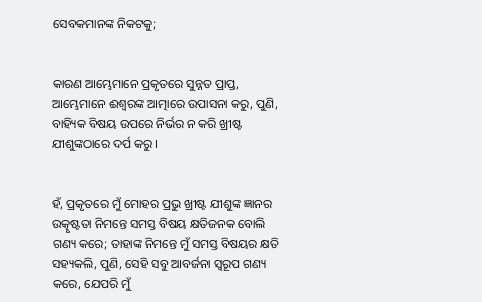ସେବକମାନଙ୍କ ନିକଟକୁ;


କାରଣ ଆମ୍ଭେମାନେ ପ୍ରକୃତରେ ସୁନ୍ନତ ପ୍ରାପ୍ତ, ଆମ୍ଭେମାନେ ଈଶ୍ୱରଙ୍କ ଆତ୍ମାରେ ଉପାସନା କରୁ, ପୁଣି, ବାହ୍ୟିକ ବିଷୟ ଉପରେ ନିର୍ଭର ନ କରି ଖ୍ରୀଷ୍ଟ ଯୀଶୁଙ୍କଠାରେ ଦର୍ପ କରୁ ।


ହଁ, ପ୍ରକୃତରେ ମୁଁ ମୋହର ପ୍ରଭୁ ଖ୍ରୀଷ୍ଟ ଯୀଶୁଙ୍କ ଜ୍ଞାନର ଉତ୍କୃଷ୍ଟତା ନିମନ୍ତେ ସମସ୍ତ ବିଷୟ କ୍ଷତିଜନକ ବୋଲି ଗଣ୍ୟ କରେ; ତାହାଙ୍କ ନିମନ୍ତେ ମୁଁ ସମସ୍ତ ବିଷୟର କ୍ଷତି ସହ୍ୟକଲି, ପୁଣି, ସେହି ସବୁ ଆବର୍ଜନା ସ୍ୱରୂପ ଗଣ୍ୟ କରେ, ଯେପରି ମୁଁ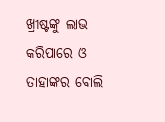ଖ୍ରୀଷ୍ଟଙ୍କୁ ଲାଭ କରିପାରେ ଓ ତାହାଙ୍କର ବୋଲି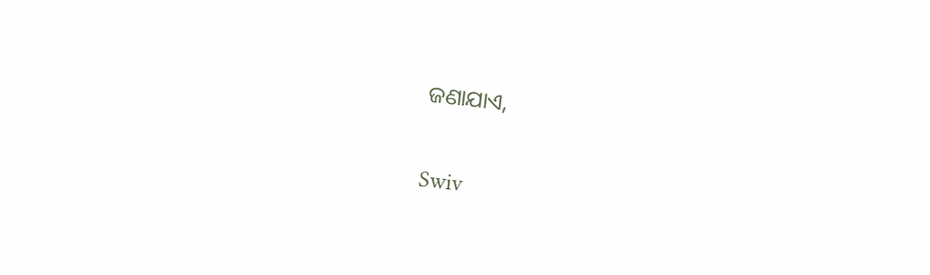ଜଣାଯାଏ,


Swiv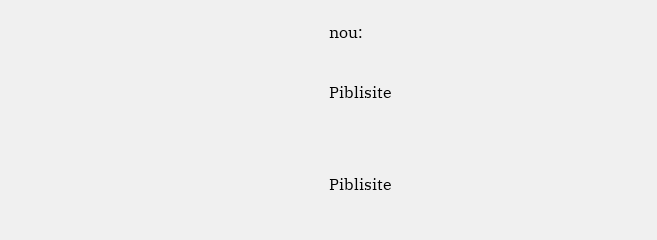nou:

Piblisite


Piblisite